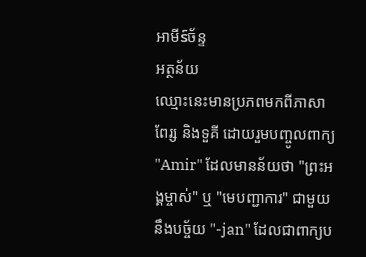អាមីร์ច័ន្ទ
អត្ថន័យ
ឈ្មោះនេះមានប្រភពមកពីភាសាពែរ្ស និងទួគី ដោយរួមបញ្ចូលពាក្យ "Amir" ដែលមានន័យថា "ព្រះអង្គម្ចាស់" ឬ "មេបញ្ជាការ" ជាមួយនឹងបច្ច័យ "-jan" ដែលជាពាក្យប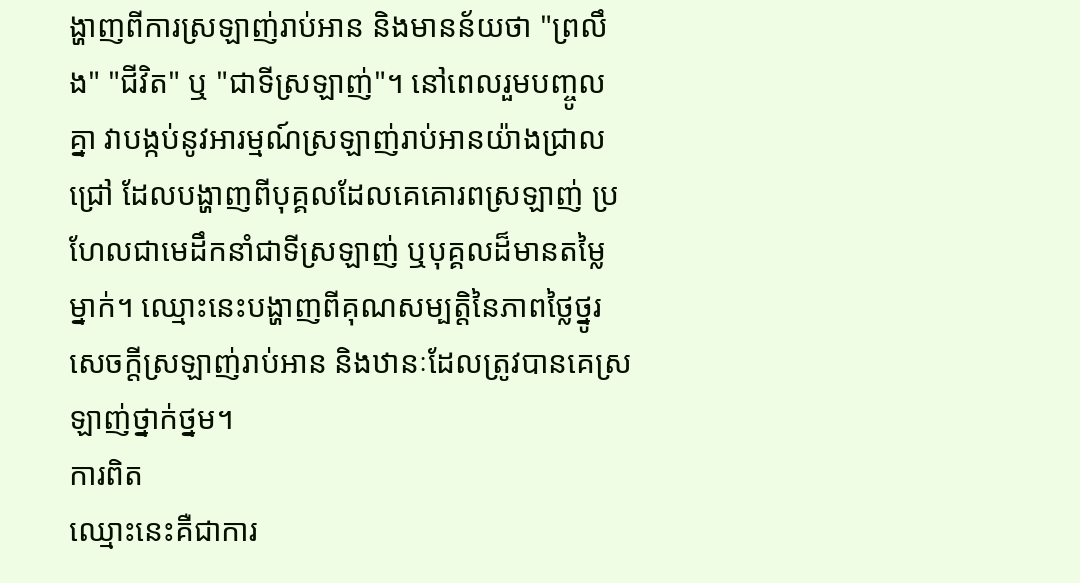ង្ហាញពីការស្រឡាញ់រាប់អាន និងមានន័យថា "ព្រលឹង" "ជីវិត" ឬ "ជាទីស្រឡាញ់"។ នៅពេលរួមបញ្ចូលគ្នា វាបង្កប់នូវអារម្មណ៍ស្រឡាញ់រាប់អានយ៉ាងជ្រាលជ្រៅ ដែលបង្ហាញពីបុគ្គលដែលគេគោរពស្រឡាញ់ ប្រហែលជាមេដឹកនាំជាទីស្រឡាញ់ ឬបុគ្គលដ៏មានតម្លៃម្នាក់។ ឈ្មោះនេះបង្ហាញពីគុណសម្បត្តិនៃភាពថ្លៃថ្នូរ សេចក្តីស្រឡាញ់រាប់អាន និងឋានៈដែលត្រូវបានគេស្រឡាញ់ថ្នាក់ថ្នម។
ការពិត
ឈ្មោះនេះគឺជាការ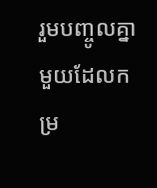រួមបញ្ចូលគ្នាមួយដែលកម្រ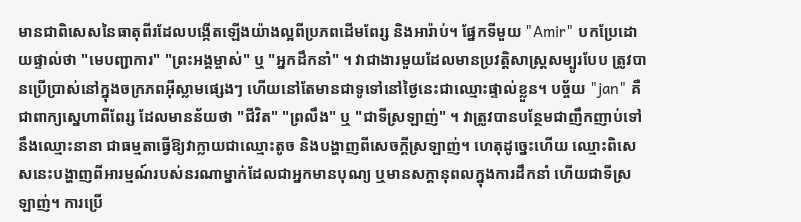មានជាពិសេសនៃធាតុពីរដែលបង្កើតឡើងយ៉ាងល្អពីប្រភពដើមពែរ្ស និងអារ៉ាប់។ ផ្នែកទីមួយ "Amir" បកប្រែដោយផ្ទាល់ថា "មេបញ្ជាការ" "ព្រះអង្គម្ចាស់" ឬ "អ្នកដឹកនាំ" ។ វាជាងារមួយដែលមានប្រវត្តិសាស្ត្រសម្បូរបែប ត្រូវបានប្រើប្រាស់នៅក្នុងចក្រភពអ៊ីស្លាមផ្សេងៗ ហើយនៅតែមានជាទូទៅនៅថ្ងៃនេះជាឈ្មោះផ្ទាល់ខ្លួន។ បច្ច័យ "jan" គឺជាពាក្យស្នេហាពីពែរ្ស ដែលមានន័យថា "ជីវិត" "ព្រលឹង" ឬ "ជាទីស្រឡាញ់" ។ វាត្រូវបានបន្ថែមជាញឹកញាប់ទៅនឹងឈ្មោះនានា ជាធម្មតាធ្វើឱ្យវាក្លាយជាឈ្មោះតូច និងបង្ហាញពីសេចក្តីស្រឡាញ់។ ហេតុដូច្នេះហើយ ឈ្មោះពិសេសនេះបង្ហាញពីអារម្មណ៍របស់នរណាម្នាក់ដែលជាអ្នកមានបុណ្យ ឬមានសក្តានុពលក្នុងការដឹកនាំ ហើយជាទីស្រឡាញ់។ ការប្រើ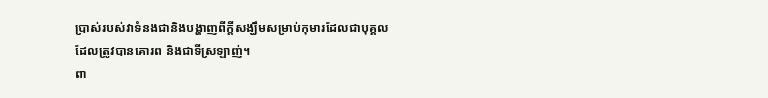ប្រាស់របស់វាទំនងជានិងបង្ហាញពីក្តីសង្ឃឹមសម្រាប់កុមារដែលជាបុគ្គលដែលត្រូវបានគោរព និងជាទីស្រឡាញ់។
ពា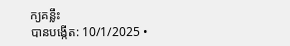ក្យគន្លឹះ
បានបង្កើត: 10/1/2025 •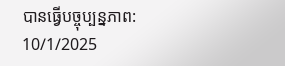បានធ្វើបច្ចុប្បន្នភាព: 10/1/2025